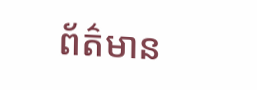ព័ត៌មាន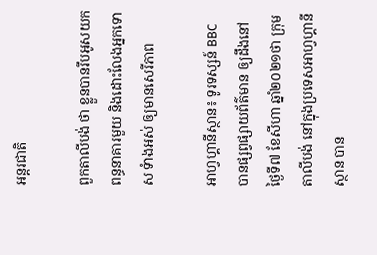អន្តរជាតិ

ពួកតាលីបង់ ថា ខ្លួនបានរឹបអូសយក ពន្ធនាគារមួយ និងដោះលែងអ្នកទោស ទំាងអស់ ឲ្យមានសេរីភាព

អាហ្វហ្គានីស្ថាន៖ ទូរទស្សន៍ BBC បានផ្សព្វផ្សាយព័ត៌មាន ឲ្យដឹងនៅថ្ងៃទី៧ ខែសីហា ឆ្នាំ២០២១ថា ក្រុមតាលីបង់ នៅក្នុងប្រទេសអាហ្វហ្គានីស្ថាន បាន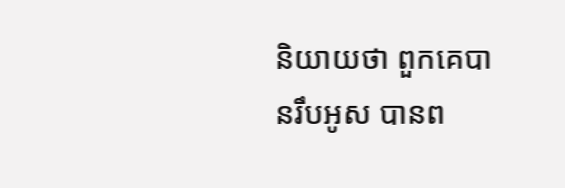និយាយថា ពួកគេបានរឹបអូស បានព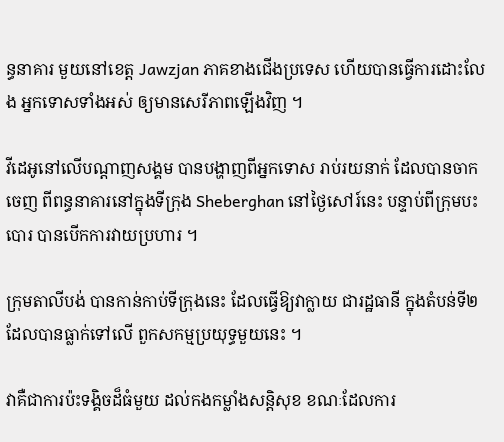ន្ធនាគារ មួយនៅខេត្ត Jawzjan ភាគខាងជើងប្រទេស ហើយបានធ្វើការដោះលែង អ្នកទោសទាំងអស់ ឲ្យមានសេរីភាពឡើងវិញ ។

វីដេអូនៅលើបណ្តាញសង្គម បានបង្ហាញពីអ្នកទោស រាប់រយនាក់ ដែលបានចាកចេញ ពីពន្ធនាគារនៅក្នុងទីក្រុង Sheberghan នៅថ្ងៃសៅរ៍នេះ បន្ទាប់ពីក្រុមបះបោរ បានបើកការវាយប្រហារ ។

ក្រុមតាលីបង់ បានកាន់កាប់ទីក្រុងនេះ ដែលធ្វើឱ្យវាក្លាយ ជារដ្ឋធានី ក្នុងតំបន់ទី២ ដែលបានធ្លាក់ទៅលើ ពួកសកម្មប្រយុទ្ធមួយនេះ ។

វាគឺជាការប៉ះទង្គិចដ៏ធំមួយ ដល់កងកម្លាំងសន្តិសុខ ខណៈដែលការ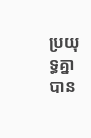ប្រយុទ្ធគ្នា បាន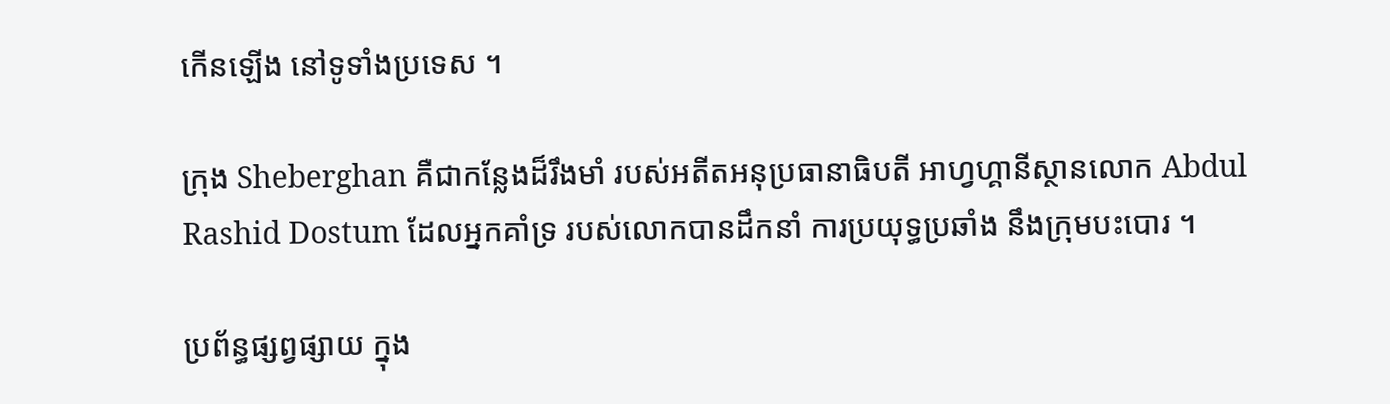កើនឡើង នៅទូទាំងប្រទេស ។

ក្រុង Sheberghan គឺជាកន្លែងដ៏រឹងមាំ របស់អតីតអនុប្រធានាធិបតី អាហ្វហ្គានីស្ថានលោក Abdul Rashid Dostum ដែលអ្នកគាំទ្រ របស់លោកបានដឹកនាំ ការប្រយុទ្ធប្រឆាំង នឹងក្រុមបះបោរ ។

ប្រព័ន្ធផ្សព្វផ្សាយ ក្នុង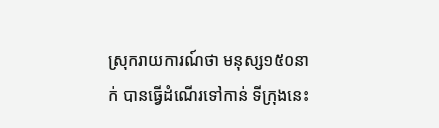ស្រុករាយការណ៍ថា មនុស្ស១៥០នាក់ បានធ្វើដំណើរទៅកាន់ ទីក្រុងនេះ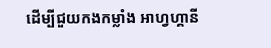ដើម្បីជួយកងកម្លាំង អាហ្វហ្គានី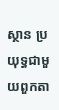ស្ថាន ប្រយុទ្ធជាមួយពួកតា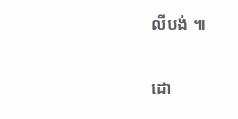លីបង់ ៕

ដោ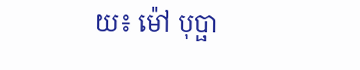យ៖ ម៉ៅ បុប្ផា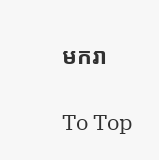មករា

To Top